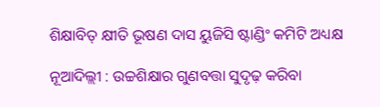ଶିକ୍ଷାବିତ୍ କ୍ଷୀତି ଭୂଷଣ ଦାସ ୟୁଜିସି ଷ୍ଟାଣ୍ଡିଂ କମିଟି ଅଧ୍ୟକ୍ଷ

ନୂଆଦିଲ୍ଲୀ : ଉଚ୍ଚଶିକ୍ଷାର ଗୁଣବତ୍ତା ସୁଦୃଢ଼ କରିବା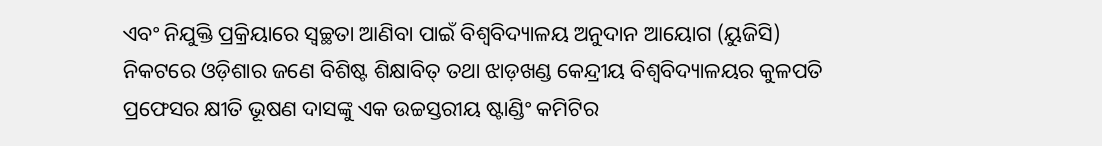ଏବଂ ନିଯୁକ୍ତି ପ୍ରକ୍ରିୟାରେ ସ୍ୱଚ୍ଛତା ଆଣିବା ପାଇଁ ବିଶ୍ୱବିଦ୍ୟାଳୟ ଅନୁଦାନ ଆୟୋଗ (ୟୁଜିସି) ନିକଟରେ ଓଡ଼ିଶାର ଜଣେ ବିଶିଷ୍ଟ ଶିକ୍ଷାବିତ୍ ତଥା ଝାଡ଼ଖଣ୍ଡ କେନ୍ଦ୍ରୀୟ ବିଶ୍ୱବିଦ୍ୟାଳୟର କୁଳପତି ପ୍ରଫେସର କ୍ଷୀତି ଭୂଷଣ ଦାସଙ୍କୁ ଏକ ଉଚ୍ଚସ୍ତରୀୟ ଷ୍ଟାଣ୍ଡିଂ କମିଟିର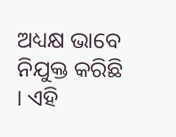ଅଧ୍ୟକ୍ଷ ଭାବେ ନିଯୁକ୍ତ କରିଛି । ଏହି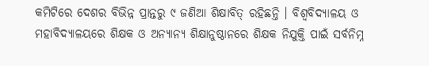କମିଟିରେ ଦେଶର ବିଭିନ୍ନ ପ୍ରାନ୍ତରୁ ୯ ଜଣିଆ ଶିକ୍ଷାବିତ୍ ରହିଛନ୍ତି । ବିଶ୍ୱବିଦ୍ୟାଳୟ ଓ ମହାବିଦ୍ୟାଳୟରେ ଶିକ୍ଷକ ଓ ଅନ୍ୟାନ୍ୟ ଶିକ୍ଷାନୁଷ୍ଠାନରେ ଶିକ୍ଷକ ନିଯୁକ୍ତି ପାଇଁ ସର୍ବନିମ୍ନ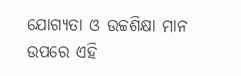ଯୋଗ୍ୟତା ଓ ଉଚ୍ଚଶିକ୍ଷା ମାନ ଉପରେ ଏହି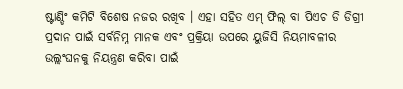ଷ୍ଟାଣ୍ଡିଂ କମିଟି ବିଶେଷ ନଜର ରଖିବ । ଏହା ସହିତ ଏମ୍ ଫିଲ୍ ବା ପିଏଚ ଡି ଡିଗ୍ରୀ ପ୍ରଦାନ ପାଇଁ ସର୍ବନିମ୍ନ ମାନକ ଏବଂ ପ୍ରକ୍ରିୟା ଉପରେ ୟୁଜିସି ନିୟମାବଳୀର ଉଲ୍ଲଂଘନକୁ ନିୟନ୍ତ୍ରଣ କରିବା ପାଇଁ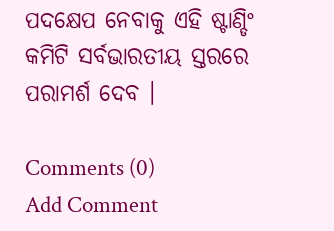ପଦକ୍ଷେପ ନେବାକୁ ଏହି ଷ୍ଟାଣ୍ଡିଂ କମିଟି ସର୍ବଭାରତୀୟ ସ୍ତରରେ ପରାମର୍ଶ ଦେବ ।

Comments (0)
Add Comment